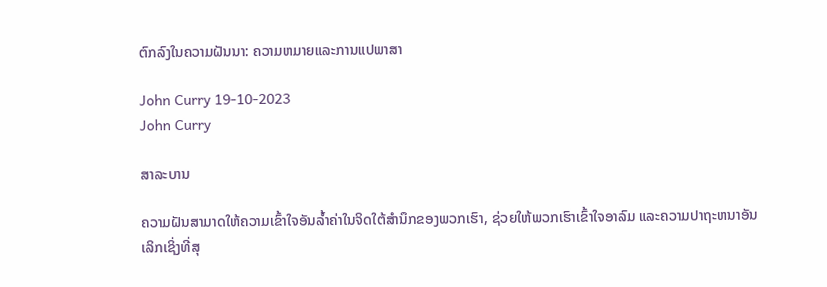ຕົກລົງໃນຄວາມຝັນນາ: ຄວາມຫມາຍແລະການແປພາສາ

John Curry 19-10-2023
John Curry

ສາລະບານ

ຄວາມຝັນສາມາດໃຫ້ຄວາມເຂົ້າໃຈອັນລ້ຳຄ່າໃນຈິດໃຕ້ສຳນຶກຂອງພວກເຮົາ, ຊ່ວຍໃຫ້ພວກເຮົາເຂົ້າໃຈອາລົມ ແລະຄວາມປາຖະຫນາອັນເລິກເຊິ່ງທີ່ສຸ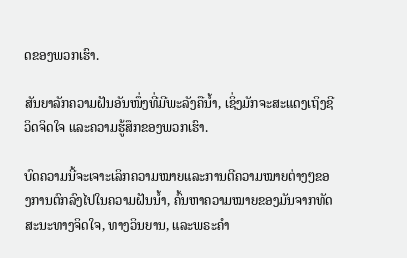ດຂອງພວກເຮົາ.

ສັນຍາລັກຄວາມຝັນອັນໜຶ່ງທີ່ມີພະລັງຄືນ້ຳ, ເຊິ່ງມັກຈະສະແດງເຖິງຊີວິດຈິດໃຈ ແລະຄວາມຮູ້ສຶກຂອງພວກເຮົາ.

ບົດຄວາມນີ້ຈະເຈາະເລິກຄວາມໝາຍແລະການຕີຄວາມໝາຍຕ່າງໆຂອງການຕົກລົງໄປໃນຄວາມຝັນນ້ຳ, ຄົ້ນຫາຄວາມໝາຍຂອງມັນຈາກທັດສະນະທາງຈິດໃຈ, ທາງວິນຍານ, ແລະພຣະຄຳ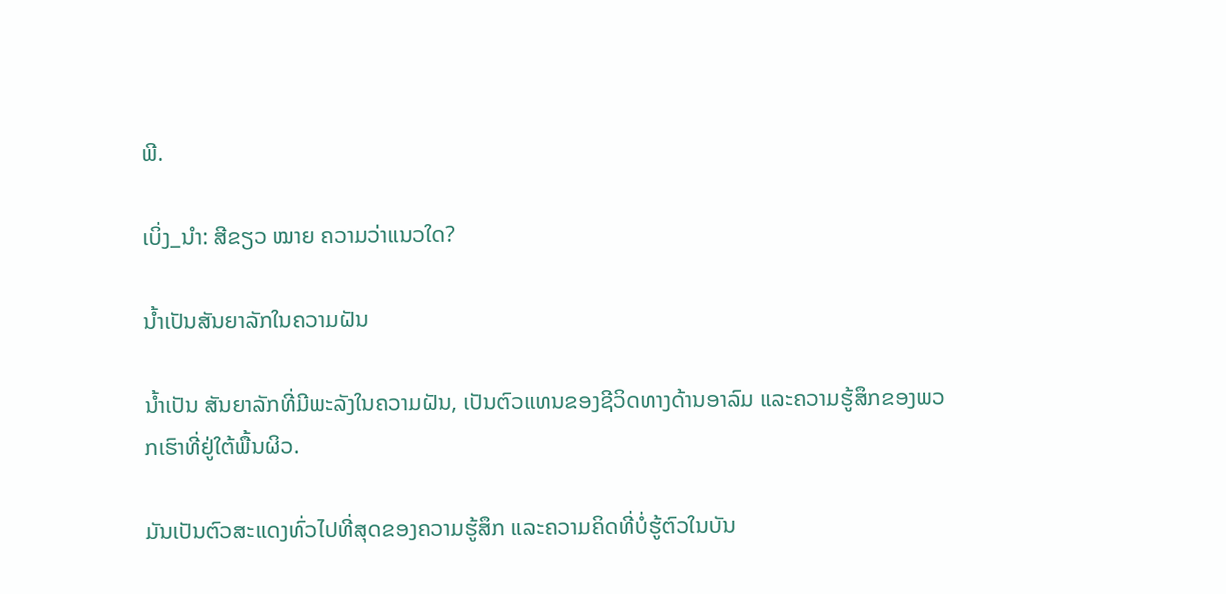ພີ.

ເບິ່ງ_ນຳ: ສີຂຽວ ໝາຍ ຄວາມວ່າແນວໃດ?

ນ້ຳເປັນສັນຍາລັກໃນຄວາມຝັນ

ນ້ຳເປັນ ສັນຍາລັກທີ່ມີພະລັງໃນຄວາມຝັນ, ເປັນຕົວແທນຂອງຊີວິດທາງດ້ານອາລົມ ແລະຄວາມຮູ້ສຶກຂອງພວກເຮົາທີ່ຢູ່ໃຕ້ພື້ນຜິວ.

ມັນເປັນຕົວສະແດງທົ່ວໄປທີ່ສຸດຂອງຄວາມຮູ້ສຶກ ແລະຄວາມຄິດທີ່ບໍ່ຮູ້ຕົວໃນບັນ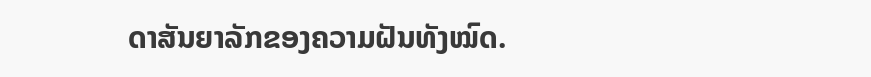ດາສັນຍາລັກຂອງຄວາມຝັນທັງໝົດ.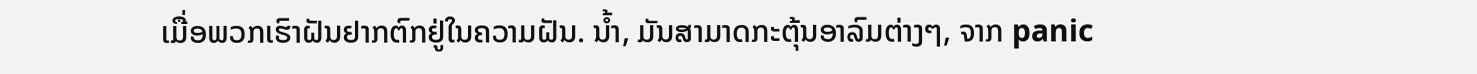ເມື່ອພວກເຮົາຝັນຢາກຕົກຢູ່ໃນຄວາມຝັນ. ນ້ຳ, ມັນສາມາດກະຕຸ້ນອາລົມຕ່າງໆ, ຈາກ panic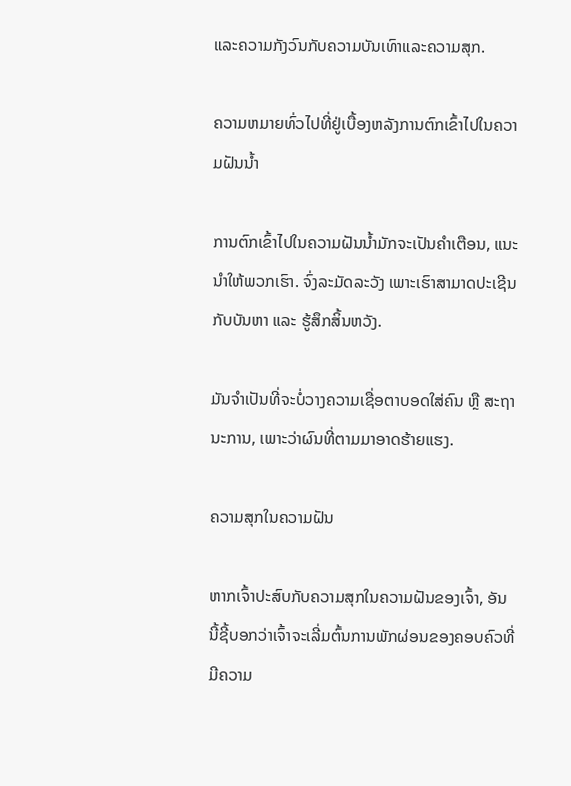ແລະຄວາມກັງວົນກັບຄວາມບັນເທົາແລະຄວາມສຸກ.

ຄວາມຫມາຍທົ່ວໄປທີ່ຢູ່ເບື້ອງຫລັງການຕົກເຂົ້າໄປໃນຄວາມຝັນນ້ຳ

ການຕົກເຂົ້າໄປໃນຄວາມຝັນນ້ຳມັກຈະເປັນຄໍາເຕືອນ, ແນະນໍາໃຫ້ພວກເຮົາ. ຈົ່ງລະມັດລະວັງ ເພາະເຮົາສາມາດປະເຊີນກັບບັນຫາ ແລະ ຮູ້ສຶກສິ້ນຫວັງ.

ມັນຈຳເປັນທີ່ຈະບໍ່ວາງຄວາມເຊື່ອຕາບອດໃສ່ຄົນ ຫຼື ສະຖານະການ, ເພາະວ່າຜົນທີ່ຕາມມາອາດຮ້າຍແຮງ.

ຄວາມສຸກໃນຄວາມຝັນ

ຫາກເຈົ້າປະສົບກັບຄວາມສຸກໃນຄວາມຝັນຂອງເຈົ້າ, ອັນນີ້ຊີ້ບອກວ່າເຈົ້າຈະເລີ່ມຕົ້ນການພັກຜ່ອນຂອງຄອບຄົວທີ່ມີຄວາມ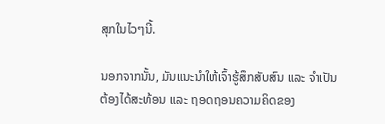ສຸກໃນໄວໆນີ້.

ນອກຈາກນັ້ນ, ມັນແນະນຳໃຫ້ເຈົ້າຮູ້ສຶກສັບສົນ ແລະ ຈໍາເປັນຕ້ອງໄດ້ສະທ້ອນ ແລະ ຖອດຖອນຄວາມຄິດຂອງ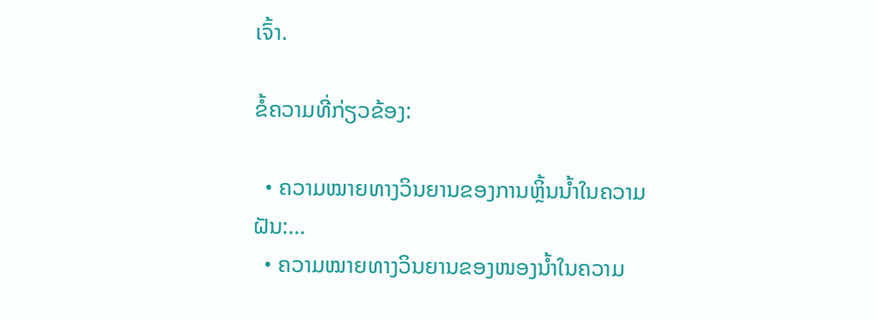ເຈົ້າ.

ຂໍ້ຄວາມທີ່ກ່ຽວຂ້ອງ:

  • ຄວາມໝາຍທາງວິນຍານຂອງການຫຼິ້ນນ້ຳໃນຄວາມຝັນ:…
  • ຄວາມໝາຍທາງວິນຍານຂອງໜອງນ້ຳໃນຄວາມ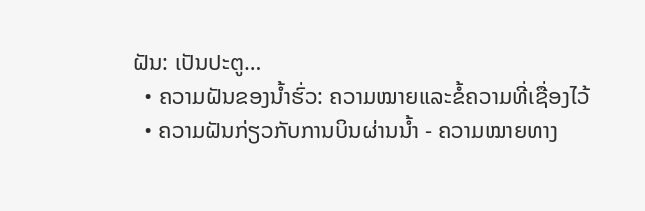ຝັນ: ເປັນປະຕູ…
  • ຄວາມຝັນຂອງນ້ຳຮົ່ວ: ຄວາມໝາຍແລະຂໍ້ຄວາມທີ່ເຊື່ອງໄວ້
  • ຄວາມຝັນກ່ຽວກັບການບິນຜ່ານນ້ຳ - ຄວາມໝາຍທາງ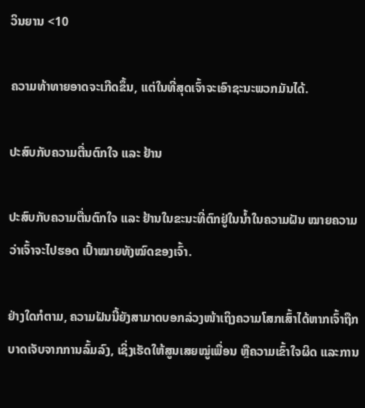ວິນຍານ <10

ຄວາມທ້າທາຍອາດຈະເກີດຂຶ້ນ, ແຕ່ໃນທີ່ສຸດເຈົ້າຈະເອົາຊະນະພວກມັນໄດ້.

ປະສົບກັບຄວາມຕື່ນຕົກໃຈ ແລະ ຢ້ານ

ປະສົບກັບຄວາມຕື່ນຕົກໃຈ ແລະ ຢ້ານໃນຂະນະທີ່ຕົກຢູ່ໃນນ້ຳໃນຄວາມຝັນ ໝາຍຄວາມວ່າເຈົ້າຈະໄປຮອດ ເປົ້າໝາຍທັງໝົດຂອງເຈົ້າ.

ຢ່າງໃດກໍຕາມ, ຄວາມຝັນນີ້ຍັງສາມາດບອກລ່ວງໜ້າເຖິງຄວາມໂສກເສົ້າໄດ້ຫາກເຈົ້າຖືກບາດເຈັບຈາກການລົ້ມລົງ, ເຊິ່ງເຮັດໃຫ້ສູນເສຍໝູ່ເພື່ອນ ຫຼືຄວາມເຂົ້າໃຈຜິດ ແລະການ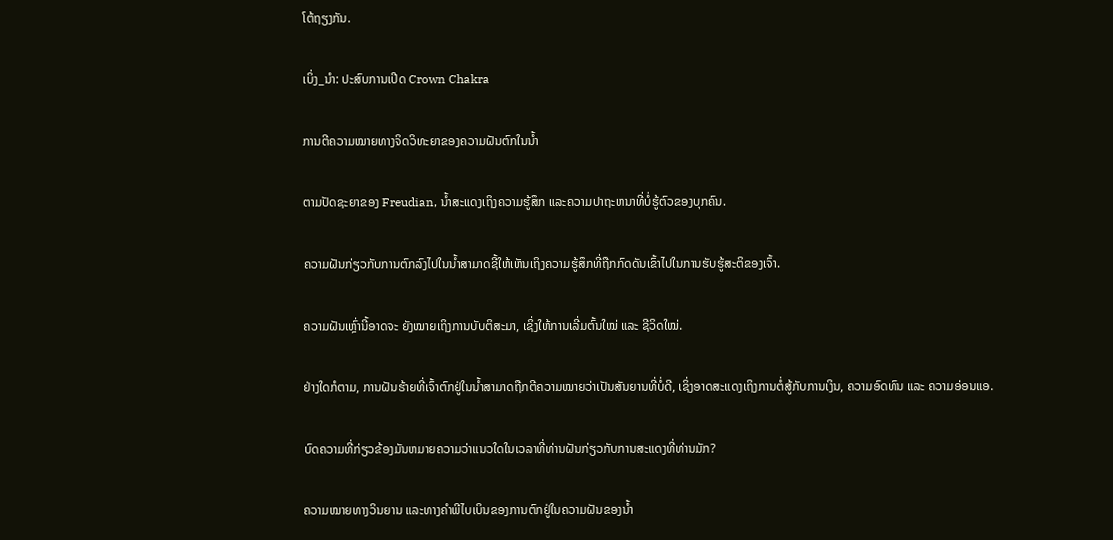ໂຕ້ຖຽງກັນ.

ເບິ່ງ_ນຳ: ປະສົບການເປີດ Crown Chakra

ການຕີຄວາມໝາຍທາງຈິດວິທະຍາຂອງຄວາມຝັນຕົກໃນນ້ຳ

ຕາມປັດຊະຍາຂອງ Freudian, ນໍ້າສະແດງເຖິງຄວາມຮູ້ສຶກ ແລະຄວາມປາຖະຫນາທີ່ບໍ່ຮູ້ຕົວຂອງບຸກຄົນ.

ຄວາມຝັນກ່ຽວກັບການຕົກລົງໄປໃນນ້ຳສາມາດຊີ້ໃຫ້ເຫັນເຖິງຄວາມຮູ້ສຶກທີ່ຖືກກົດດັນເຂົ້າໄປໃນການຮັບຮູ້ສະຕິຂອງເຈົ້າ.

ຄວາມຝັນເຫຼົ່ານີ້ອາດຈະ ຍັງໝາຍເຖິງການບັບຕິສະມາ, ເຊິ່ງໃຫ້ການເລີ່ມຕົ້ນໃໝ່ ແລະ ຊີວິດໃໝ່.

ຢ່າງໃດກໍຕາມ, ການຝັນຮ້າຍທີ່ເຈົ້າຕົກຢູ່ໃນນ້ຳສາມາດຖືກຕີຄວາມໝາຍວ່າເປັນສັນຍານທີ່ບໍ່ດີ, ເຊິ່ງອາດສະແດງເຖິງການຕໍ່ສູ້ກັບການເງິນ, ຄວາມອົດທົນ ແລະ ຄວາມອ່ອນແອ.

ບົດຄວາມທີ່ກ່ຽວຂ້ອງມັນຫມາຍຄວາມວ່າແນວໃດໃນເວລາທີ່ທ່ານຝັນກ່ຽວກັບການສະແດງທີ່ທ່ານມັກ?

ຄວາມໝາຍທາງວິນຍານ ແລະທາງຄຳພີໄບເບິນຂອງການຕົກຢູ່ໃນຄວາມຝັນຂອງນໍ້າ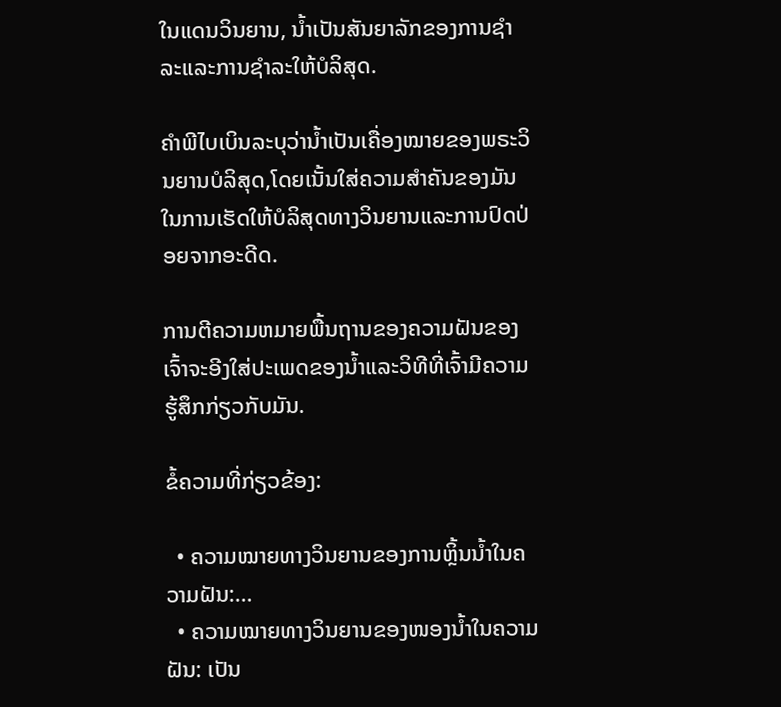ໃນແດນວິນຍານ, ນໍ້າເປັນສັນຍາລັກຂອງການຊໍາລະແລະການຊໍາລະໃຫ້ບໍລິສຸດ.

ຄຳພີໄບເບິນລະບຸວ່ານໍ້າເປັນເຄື່ອງໝາຍຂອງພຣະວິນຍານບໍລິສຸດ,ໂດຍເນັ້ນໃສ່ຄວາມສໍາຄັນຂອງມັນໃນການເຮັດໃຫ້ບໍລິສຸດທາງວິນຍານແລະການປົດປ່ອຍຈາກອະດີດ.

ການຕີຄວາມຫມາຍພື້ນຖານຂອງຄວາມຝັນຂອງເຈົ້າຈະອີງໃສ່ປະເພດຂອງນ້ຳແລະວິທີທີ່ເຈົ້າມີຄວາມຮູ້ສຶກກ່ຽວກັບມັນ.

ຂໍ້ຄວາມທີ່ກ່ຽວຂ້ອງ:

  • ຄວາມໝາຍທາງວິນຍານຂອງການຫຼິ້ນນ້ຳໃນຄວາມຝັນ:…
  • ຄວາມໝາຍທາງວິນຍານຂອງໜອງນ້ຳໃນຄວາມຝັນ: ເປັນ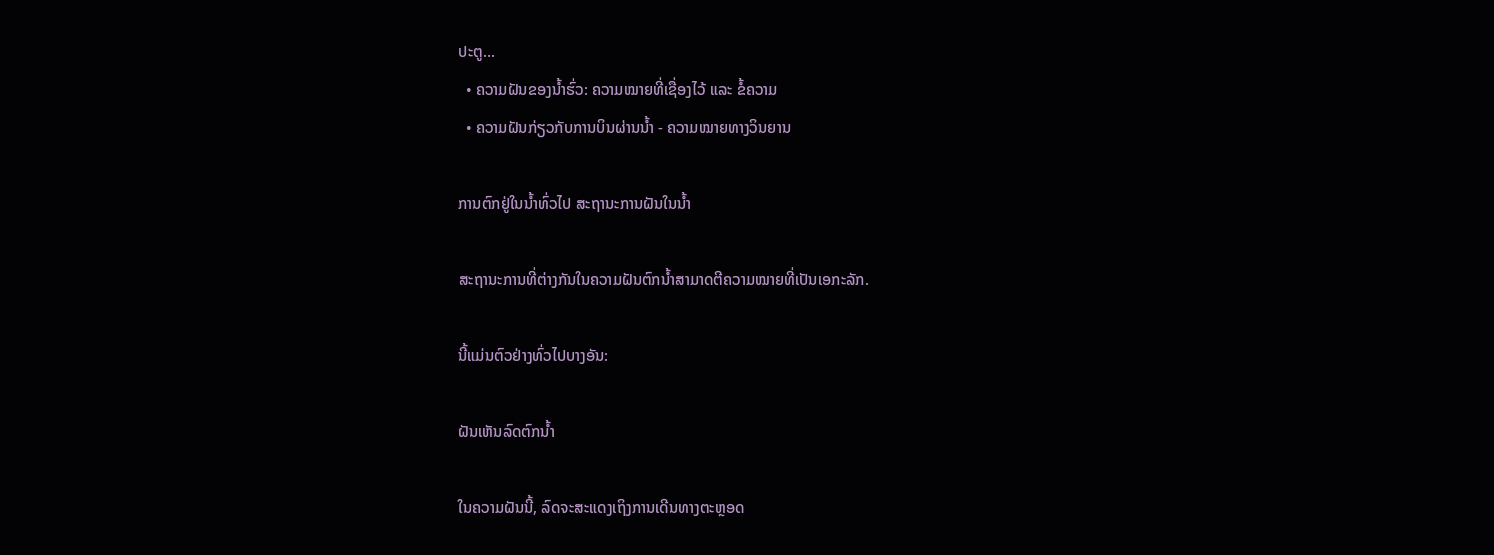ປະຕູ…
  • ຄວາມຝັນຂອງນ້ຳຮົ່ວ: ຄວາມໝາຍທີ່ເຊື່ອງໄວ້ ແລະ ຂໍ້ຄວາມ
  • ຄວາມຝັນກ່ຽວກັບການບິນຜ່ານນ້ຳ - ຄວາມໝາຍທາງວິນຍານ

ການຕົກຢູ່ໃນນ້ຳທົ່ວໄປ ສະຖານະການຝັນໃນນ້ຳ

ສະຖານະການທີ່ຕ່າງກັນໃນຄວາມຝັນຕົກນ້ຳສາມາດຕີຄວາມໝາຍທີ່ເປັນເອກະລັກ.

ນີ້ແມ່ນຕົວຢ່າງທົ່ວໄປບາງອັນ:

ຝັນເຫັນລົດຕົກນ້ຳ

ໃນຄວາມຝັນນີ້, ລົດຈະສະແດງເຖິງການເດີນທາງຕະຫຼອດ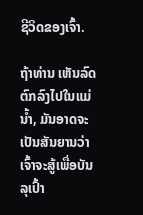ຊີວິດຂອງເຈົ້າ.

ຖ້າທ່ານ ເຫັນລົດຕົກລົງໄປໃນແມ່ນ້ຳ, ມັນອາດຈະເປັນສັນຍານວ່າເຈົ້າຈະສູ້ເພື່ອບັນລຸເປົ້າ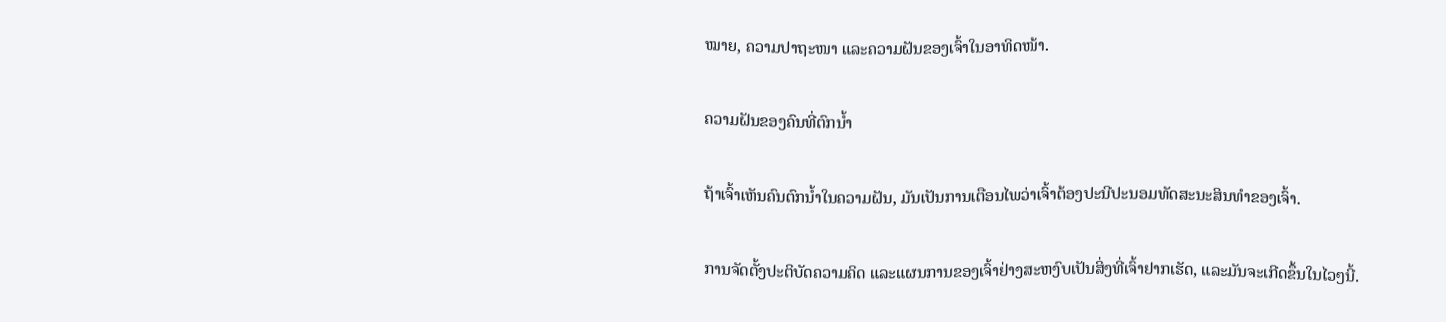ໝາຍ, ຄວາມປາຖະໜາ ແລະຄວາມຝັນຂອງເຈົ້າໃນອາທິດໜ້າ.

ຄວາມຝັນຂອງຄົນທີ່ຕົກນ້ຳ

ຖ້າເຈົ້າເຫັນຄົນຕົກນໍ້າໃນຄວາມຝັນ, ມັນເປັນການເຕືອນໄພວ່າເຈົ້າຕ້ອງປະນີປະນອມທັດສະນະສິນທໍາຂອງເຈົ້າ.

ການຈັດຕັ້ງປະຕິບັດຄວາມຄິດ ແລະແຜນການຂອງເຈົ້າຢ່າງສະຫງົບເປັນສິ່ງທີ່ເຈົ້າຢາກເຮັດ, ແລະມັນຈະເກີດຂຶ້ນໃນໄວໆນີ້.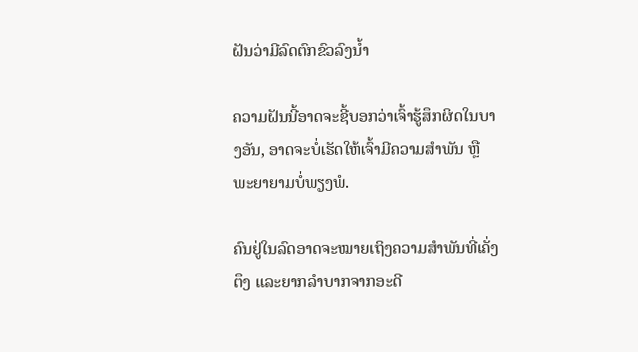ຝັນວ່າມີລົດຕົກຂົວລົງນໍ້າ

ຄວາມຝັນນີ້ອາດຈະຊີ້ບອກວ່າເຈົ້າຮູ້ສຶກຜິດໃນບາງອັນ, ອາດຈະບໍ່ເຮັດໃຫ້ເຈົ້າມີຄວາມສໍາພັນ ຫຼື ພະຍາຍາມບໍ່ພຽງພໍ.

ຄົນຢູ່ໃນລົດອາດຈະໝາຍເຖິງຄວາມສຳພັນທີ່ເຄັ່ງຕຶງ ແລະຍາກລຳບາກຈາກອະດີ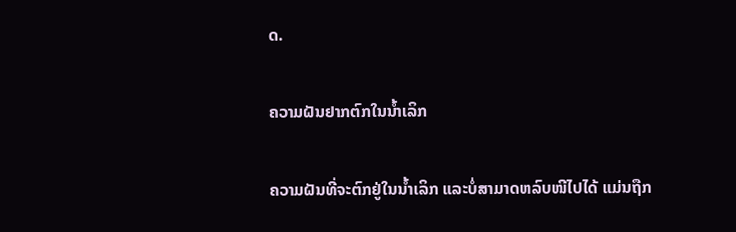ດ.

ຄວາມຝັນຢາກຕົກໃນນ້ຳເລິກ

ຄວາມຝັນທີ່ຈະຕົກຢູ່ໃນນ້ຳເລິກ ແລະບໍ່ສາມາດຫລົບໜີໄປໄດ້ ແມ່ນຖືກ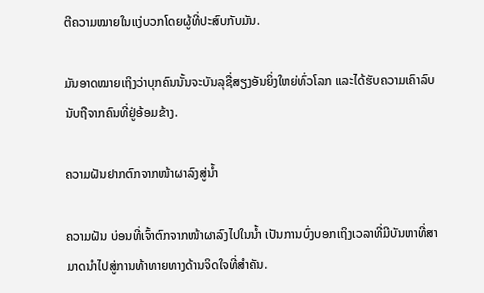ຕີຄວາມໝາຍໃນແງ່ບວກໂດຍຜູ້ທີ່ປະສົບກັບມັນ.

ມັນອາດໝາຍເຖິງວ່າບຸກຄົນນັ້ນຈະບັນລຸຊື່ສຽງອັນຍິ່ງໃຫຍ່ທົ່ວໂລກ ແລະໄດ້ຮັບຄວາມເຄົາລົບນັບຖືຈາກຄົນທີ່ຢູ່ອ້ອມຂ້າງ.

ຄວາມຝັນຢາກຕົກຈາກໜ້າຜາລົງສູ່ນ້ຳ

ຄວາມຝັນ ບ່ອນທີ່ເຈົ້າຕົກຈາກໜ້າຜາລົງໄປໃນນ້ຳ ເປັນການບົ່ງບອກເຖິງເວລາທີ່ມີບັນຫາທີ່ສາມາດນໍາໄປສູ່ການທ້າທາຍທາງດ້ານຈິດໃຈທີ່ສໍາຄັນ.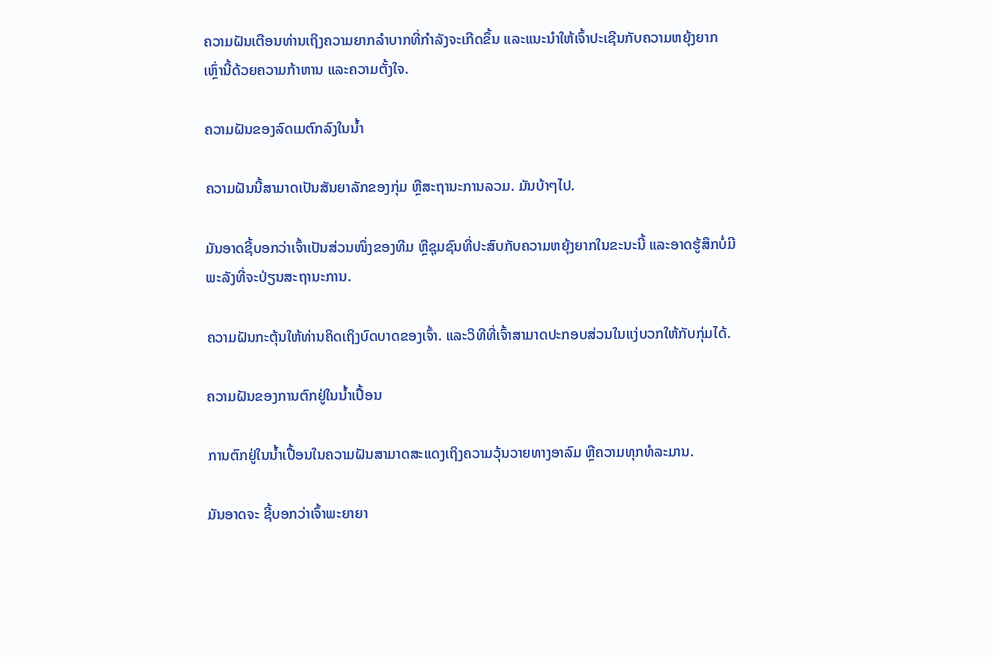ຄວາມຝັນເຕືອນທ່ານເຖິງຄວາມຍາກລຳບາກທີ່ກຳລັງຈະເກີດຂຶ້ນ ແລະແນະນຳໃຫ້ເຈົ້າປະເຊີນກັບຄວາມຫຍຸ້ງຍາກເຫຼົ່ານີ້ດ້ວຍຄວາມກ້າຫານ ແລະຄວາມຕັ້ງໃຈ.

ຄວາມຝັນຂອງລົດເມຕົກລົງໃນນ້ຳ

ຄວາມຝັນນີ້ສາມາດເປັນສັນຍາລັກຂອງກຸ່ມ ຫຼືສະຖານະການລວມ. ມັນບ້າໆໄປ.

ມັນອາດຊີ້ບອກວ່າເຈົ້າເປັນສ່ວນໜຶ່ງຂອງທີມ ຫຼືຊຸມຊົນທີ່ປະສົບກັບຄວາມຫຍຸ້ງຍາກໃນຂະນະນີ້ ແລະອາດຮູ້ສຶກບໍ່ມີພະລັງທີ່ຈະປ່ຽນສະຖານະການ.

ຄວາມຝັນກະຕຸ້ນໃຫ້ທ່ານຄິດເຖິງບົດບາດຂອງເຈົ້າ. ແລະວິທີທີ່ເຈົ້າສາມາດປະກອບສ່ວນໃນແງ່ບວກໃຫ້ກັບກຸ່ມໄດ້.

ຄວາມຝັນຂອງການຕົກຢູ່ໃນນ້ຳເປື້ອນ

ການຕົກຢູ່ໃນນ້ຳເປື້ອນໃນຄວາມຝັນສາມາດສະແດງເຖິງຄວາມວຸ້ນວາຍທາງອາລົມ ຫຼືຄວາມທຸກທໍລະມານ.

ມັນອາດຈະ ຊີ້ບອກວ່າເຈົ້າພະຍາຍາ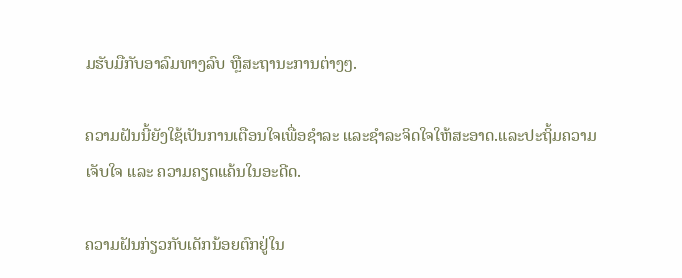ມຮັບມືກັບອາລົມທາງລົບ ຫຼືສະຖານະການຕ່າງໆ.

ຄວາມຝັນນີ້ຍັງໃຊ້ເປັນການເຕືອນໃຈເພື່ອຊໍາລະ ແລະຊໍາລະຈິດໃຈໃຫ້ສະອາດ.ແລະປະຖິ້ມຄວາມເຈັບໃຈ ແລະ ຄວາມຄຽດແຄ້ນໃນອະດີດ.

ຄວາມຝັນກ່ຽວກັບເດັກນ້ອຍຕົກຢູ່ໃນ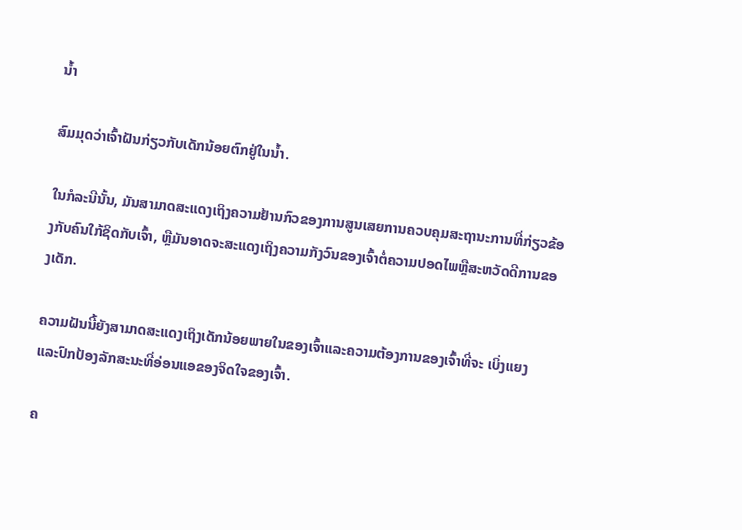ນ້ຳ

ສົມມຸດວ່າເຈົ້າຝັນກ່ຽວກັບເດັກນ້ອຍຕົກຢູ່ໃນນ້ຳ.

ໃນກໍລະນີນັ້ນ, ມັນສາມາດສະແດງເຖິງຄວາມຢ້ານກົວຂອງການສູນເສຍການຄວບຄຸມສະຖານະການທີ່ກ່ຽວຂ້ອງກັບຄົນໃກ້ຊິດກັບເຈົ້າ, ຫຼືມັນອາດຈະສະແດງເຖິງຄວາມກັງວົນຂອງເຈົ້າຕໍ່ຄວາມປອດໄພຫຼືສະຫວັດດີການຂອງເດັກ.

ຄວາມຝັນນີ້ຍັງສາມາດສະແດງເຖິງເດັກນ້ອຍພາຍໃນຂອງເຈົ້າແລະຄວາມຕ້ອງການຂອງເຈົ້າທີ່ຈະ ເບິ່ງແຍງ ແລະປົກປ້ອງລັກສະນະທີ່ອ່ອນແອຂອງຈິດໃຈຂອງເຈົ້າ.

ຄ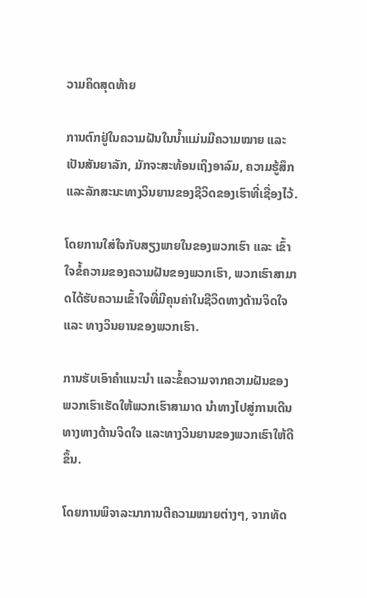ວາມຄິດສຸດທ້າຍ

ການຕົກຢູ່ໃນຄວາມຝັນໃນນໍ້າແມ່ນມີຄວາມໝາຍ ແລະເປັນສັນຍາລັກ, ມັກຈະສະທ້ອນເຖິງອາລົມ, ຄວາມຮູ້ສຶກ ແລະລັກສະນະທາງວິນຍານຂອງຊີວິດຂອງເຮົາທີ່ເຊື່ອງໄວ້.

ໂດຍການໃສ່ໃຈກັບສຽງພາຍໃນຂອງພວກເຮົາ ແລະ ເຂົ້າໃຈຂໍ້ຄວາມຂອງຄວາມຝັນຂອງພວກເຮົາ, ພວກເຮົາສາມາດໄດ້ຮັບຄວາມເຂົ້າໃຈທີ່ມີຄຸນຄ່າໃນຊີວິດທາງດ້ານຈິດໃຈ ແລະ ທາງວິນຍານຂອງພວກເຮົາ.

ການຮັບເອົາຄໍາແນະນໍາ ແລະຂໍ້ຄວາມຈາກຄວາມຝັນຂອງພວກເຮົາເຮັດໃຫ້ພວກເຮົາສາມາດ ນຳທາງໄປສູ່ການເດີນທາງທາງດ້ານຈິດໃຈ ແລະທາງວິນຍານຂອງພວກເຮົາໃຫ້ດີຂຶ້ນ.

ໂດຍການພິຈາລະນາການຕີຄວາມໝາຍຕ່າງໆ, ຈາກທັດ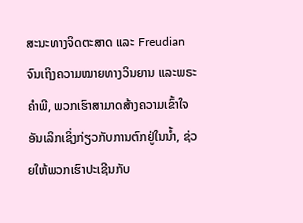ສະນະທາງຈິດຕະສາດ ແລະ Freudian ຈົນເຖິງຄວາມໝາຍທາງວິນຍານ ແລະພຣະຄຳພີ, ພວກເຮົາສາມາດສ້າງຄວາມເຂົ້າໃຈອັນເລິກເຊິ່ງກ່ຽວກັບການຕົກຢູ່ໃນນ້ຳ, ຊ່ວຍໃຫ້ພວກເຮົາປະເຊີນກັບ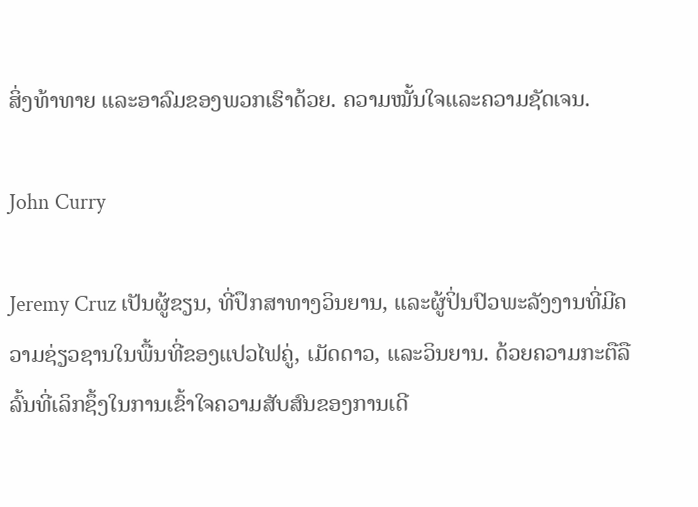ສິ່ງທ້າທາຍ ແລະອາລົມຂອງພວກເຮົາດ້ວຍ. ຄວາມໝັ້ນໃຈແລະຄວາມຊັດເຈນ.

John Curry

Jeremy Cruz ເປັນຜູ້ຂຽນ, ທີ່ປຶກສາທາງວິນຍານ, ແລະຜູ້ປິ່ນປົວພະລັງງານທີ່ມີຄວາມຊ່ຽວຊານໃນພື້ນທີ່ຂອງແປວໄຟຄູ່, ເມັດດາວ, ແລະວິນຍານ. ດ້ວຍຄວາມກະຕືລືລົ້ນທີ່ເລິກຊຶ້ງໃນການເຂົ້າໃຈຄວາມສັບສົນຂອງການເດີ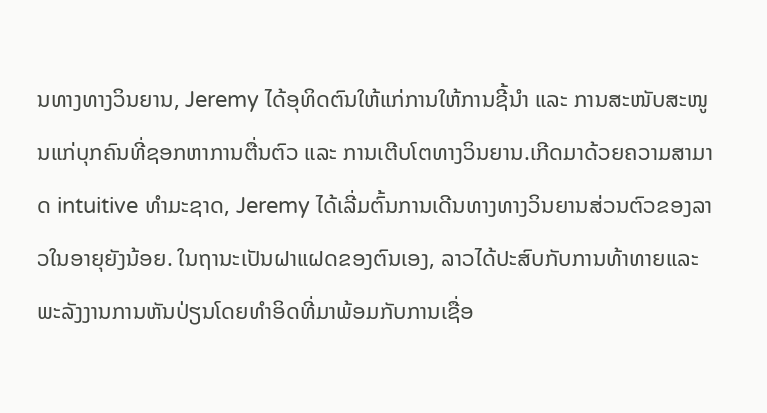ນທາງທາງວິນຍານ, Jeremy ໄດ້ອຸທິດຕົນໃຫ້ແກ່ການໃຫ້ການຊີ້ນຳ ແລະ ການສະໜັບສະໜູນແກ່ບຸກຄົນທີ່ຊອກຫາການຕື່ນຕົວ ແລະ ການເຕີບໂຕທາງວິນຍານ.ເກີດມາດ້ວຍຄວາມສາມາດ intuitive ທໍາມະຊາດ, Jeremy ໄດ້ເລີ່ມຕົ້ນການເດີນທາງທາງວິນຍານສ່ວນຕົວຂອງລາວໃນອາຍຸຍັງນ້ອຍ. ໃນຖານະເປັນຝາແຝດຂອງຕົນເອງ, ລາວໄດ້ປະສົບກັບການທ້າທາຍແລະພະລັງງານການຫັນປ່ຽນໂດຍທໍາອິດທີ່ມາພ້ອມກັບການເຊື່ອ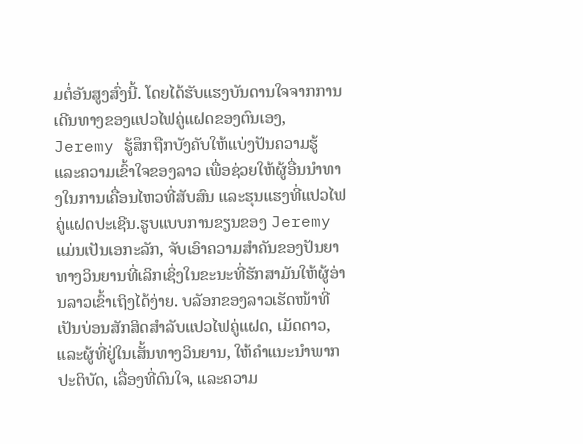ມຕໍ່ອັນສູງສົ່ງນີ້. ໂດຍໄດ້ຮັບແຮງບັນດານໃຈຈາກການເດີນທາງຂອງແປວໄຟຄູ່ແຝດຂອງຕົນເອງ, Jeremy ຮູ້ສຶກຖືກບັງຄັບໃຫ້ແບ່ງປັນຄວາມຮູ້ ແລະຄວາມເຂົ້າໃຈຂອງລາວ ເພື່ອຊ່ວຍໃຫ້ຜູ້ອື່ນນໍາທາງໃນການເຄື່ອນໄຫວທີ່ສັບສົນ ແລະຮຸນແຮງທີ່ແປວໄຟຄູ່ແຝດປະເຊີນ.ຮູບແບບການຂຽນຂອງ Jeremy ແມ່ນເປັນເອກະລັກ, ຈັບເອົາຄວາມສໍາຄັນຂອງປັນຍາທາງວິນຍານທີ່ເລິກເຊິ່ງໃນຂະນະທີ່ຮັກສາມັນໃຫ້ຜູ້ອ່ານລາວເຂົ້າເຖິງໄດ້ງ່າຍ. ບລັອກຂອງລາວເຮັດໜ້າທີ່ເປັນບ່ອນສັກສິດສຳລັບແປວໄຟຄູ່ແຝດ, ເມັດດາວ, ແລະຜູ້ທີ່ຢູ່ໃນເສັ້ນທາງວິນຍານ, ໃຫ້ຄໍາແນະນໍາພາກປະຕິບັດ, ເລື່ອງທີ່ດົນໃຈ, ແລະຄວາມ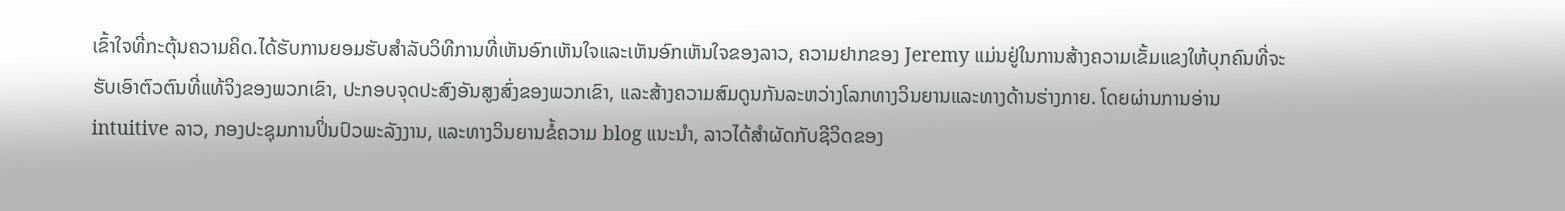ເຂົ້າໃຈທີ່ກະຕຸ້ນຄວາມຄິດ.ໄດ້ຮັບການຍອມຮັບສໍາລັບວິທີການທີ່ເຫັນອົກເຫັນໃຈແລະເຫັນອົກເຫັນໃຈຂອງລາວ, ຄວາມຢາກຂອງ Jeremy ແມ່ນຢູ່ໃນການສ້າງຄວາມເຂັ້ມແຂງໃຫ້ບຸກຄົນທີ່ຈະຮັບເອົາຕົວຕົນທີ່ແທ້ຈິງຂອງພວກເຂົາ, ປະກອບຈຸດປະສົງອັນສູງສົ່ງຂອງພວກເຂົາ, ແລະສ້າງຄວາມສົມດູນກັນລະຫວ່າງໂລກທາງວິນຍານແລະທາງດ້ານຮ່າງກາຍ. ໂດຍຜ່ານການອ່ານ intuitive ລາວ, ກອງປະຊຸມການປິ່ນປົວພະລັງງານ, ແລະທາງວິນຍານຂໍ້ຄວາມ blog ແນະນໍາ, ລາວໄດ້ສໍາຜັດກັບຊີວິດຂອງ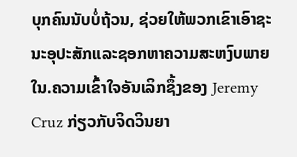ບຸກຄົນນັບບໍ່ຖ້ວນ, ຊ່ວຍໃຫ້ພວກເຂົາເອົາຊະນະອຸປະສັກແລະຊອກຫາຄວາມສະຫງົບພາຍໃນ.ຄວາມເຂົ້າໃຈອັນເລິກຊຶ້ງຂອງ Jeremy Cruz ກ່ຽວກັບຈິດວິນຍາ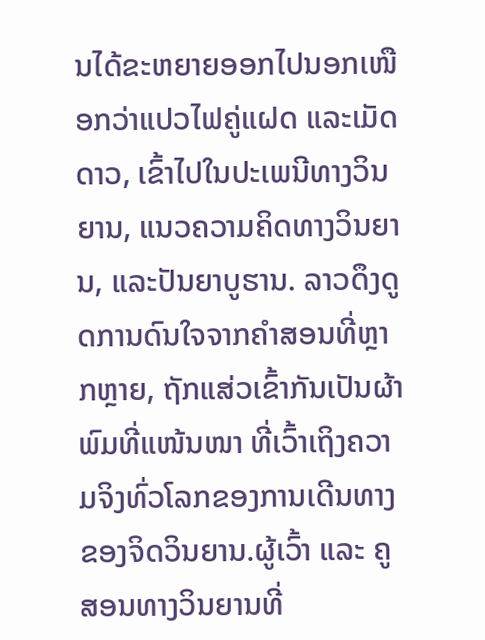ນໄດ້ຂະຫຍາຍອອກໄປນອກເໜືອກວ່າແປວໄຟຄູ່ແຝດ ແລະເມັດດາວ, ເຂົ້າໄປໃນປະເພນີທາງວິນຍານ, ແນວຄວາມຄິດທາງວິນຍານ, ແລະປັນຍາບູຮານ. ລາວດຶງດູດການດົນໃຈຈາກຄຳສອນທີ່ຫຼາກຫຼາຍ, ຖັກແສ່ວເຂົ້າກັນເປັນຜ້າພົມທີ່ແໜ້ນໜາ ທີ່ເວົ້າເຖິງຄວາມຈິງທົ່ວໂລກຂອງການເດີນທາງຂອງຈິດວິນຍານ.ຜູ້ເວົ້າ ແລະ ຄູສອນທາງວິນຍານທີ່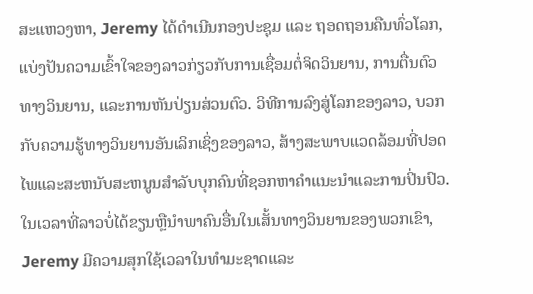ສະແຫວງຫາ, Jeremy ໄດ້ດໍາເນີນກອງປະຊຸມ ແລະ ຖອດຖອນຄືນທົ່ວໂລກ, ແບ່ງປັນຄວາມເຂົ້າໃຈຂອງລາວກ່ຽວກັບການເຊື່ອມຕໍ່ຈິດວິນຍານ, ການຕື່ນຕົວທາງວິນຍານ, ແລະການຫັນປ່ຽນສ່ວນຕົວ. ວິທີການລົງສູ່ໂລກຂອງລາວ, ບວກກັບຄວາມຮູ້ທາງວິນຍານອັນເລິກເຊິ່ງຂອງລາວ, ສ້າງສະພາບແວດລ້ອມທີ່ປອດໄພແລະສະຫນັບສະຫນູນສໍາລັບບຸກຄົນທີ່ຊອກຫາຄໍາແນະນໍາແລະການປິ່ນປົວ.ໃນເວລາທີ່ລາວບໍ່ໄດ້ຂຽນຫຼືນໍາພາຄົນອື່ນໃນເສັ້ນທາງວິນຍານຂອງພວກເຂົາ, Jeremy ມີຄວາມສຸກໃຊ້ເວລາໃນທໍາມະຊາດແລະ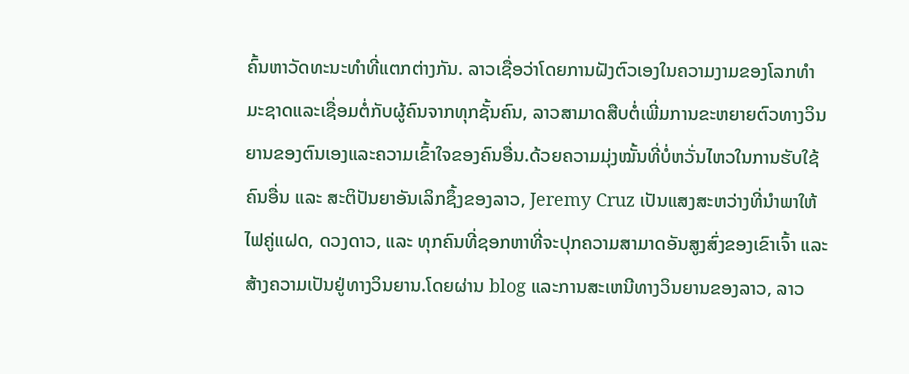ຄົ້ນຫາວັດທະນະທໍາທີ່ແຕກຕ່າງກັນ. ລາວເຊື່ອວ່າໂດຍການຝັງຕົວເອງໃນຄວາມງາມຂອງໂລກທໍາມະຊາດແລະເຊື່ອມຕໍ່ກັບຜູ້ຄົນຈາກທຸກຊັ້ນຄົນ, ລາວສາມາດສືບຕໍ່ເພີ່ມການຂະຫຍາຍຕົວທາງວິນຍານຂອງຕົນເອງແລະຄວາມເຂົ້າໃຈຂອງຄົນອື່ນ.ດ້ວຍຄວາມມຸ່ງໝັ້ນທີ່ບໍ່ຫວັ່ນໄຫວໃນການຮັບໃຊ້ຄົນອື່ນ ແລະ ສະຕິປັນຍາອັນເລິກຊຶ້ງຂອງລາວ, Jeremy Cruz ເປັນແສງສະຫວ່າງທີ່ນຳພາໃຫ້ໄຟຄູ່ແຝດ, ດວງດາວ, ແລະ ທຸກຄົນທີ່ຊອກຫາທີ່ຈະປຸກຄວາມສາມາດອັນສູງສົ່ງຂອງເຂົາເຈົ້າ ແລະ ສ້າງຄວາມເປັນຢູ່ທາງວິນຍານ.ໂດຍຜ່ານ blog ແລະການສະເຫນີທາງວິນຍານຂອງລາວ, ລາວ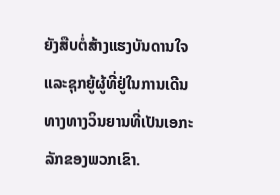ຍັງສືບຕໍ່ສ້າງແຮງບັນດານໃຈແລະຊຸກຍູ້ຜູ້ທີ່ຢູ່ໃນການເດີນທາງທາງວິນຍານທີ່ເປັນເອກະລັກຂອງພວກເຂົາ.